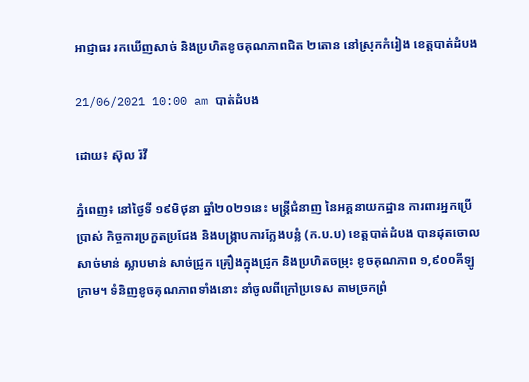អាជ្ញាធរ រកឃើញសាច់ និងប្រហិតខូចគុណភាពជិត ២តោន នៅស្រុកកំរៀង ខេត្តបាត់ដំបង

21/06/2021 10:00 am បាត់ដំបង

ដោយ៖ ស៊ុល រ៉វី

ភ្នំពេញ៖ នៅថ្ងៃទី ១៩មិថុនា ឆ្នាំ២០២១នេះ មន្ត្រីជំនាញ នៃអគ្គនាយកដ្ឋាន ការពារអ្នកប្រើប្រាស់ កិច្ចការប្រកួតប្រជែង និងបង្ក្រាបការក្លែងបន្លំ (ក.ប.ប) ខេត្តបាត់ដំបង បានដុតចោលសាច់មាន់ ស្លាបមាន់ សាច់ជ្រូក គ្រឿងក្នុងជ្រូក និងប្រហិតចម្រុះ ខូចគុណភាព ១,៩០០គីឡូក្រាម។ ទំនិញខូចគុណភាពទាំងនោះ នាំចូលពីក្រៅប្រទេស តាមច្រកព្រំ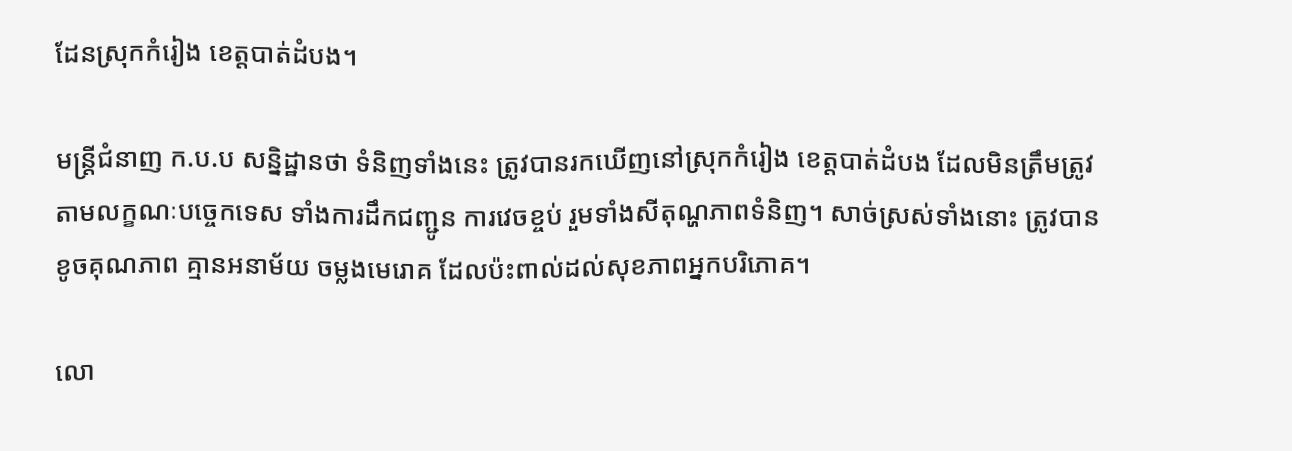ដែនស្រុកកំរៀង ខេត្តបាត់ដំបង។

មន្ត្រីជំនាញ ក.ប.ប សន្និដ្ឋានថា ទំនិញទាំងនេះ ត្រូវបានរកឃើញនៅស្រុកកំរៀង ខេត្តបាត់ដំបង ដែលមិនត្រឹមត្រូវតាមលក្ខណៈបច្ចេកទេស ទាំងការដឹកជញ្ជូន ការវេចខ្ចប់ រួមទាំងសីតុណ្ហភាពទំនិញ។ សាច់ស្រស់ទាំងនោះ ត្រូវបានខូចគុណភាព គ្មានអនាម័យ ចម្លងមេរោគ ដែលប៉ះពាល់ដល់សុខភាពអ្នកបរិភោគ។

លោ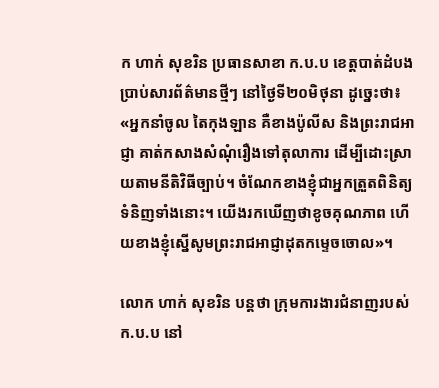ក ហាក់ សុខរិន ប្រធានសាខា ក.ប.ប ខេត្តបាត់ដំបង ប្រាប់សារព័ត៌មានថ្មីៗ នៅថ្ងៃទី២០មិថុនា ដូច្នេះថា៖ «អ្នកនាំចូល តៃកុងឡាន គឺខាងប៉ូលីស និងព្រះរាជអាជ្ញា គាត់កសាងសំណុំរឿងទៅតុលាការ ដើម្បីដោះស្រាយតាមនីតិវិធីច្បាប់។ ចំណែកខាងខ្ញុំជាអ្នកត្រួតពិនិត្យទំនិញទាំងនោះ។ យើងរកឃើញថាខូចគុណភាព ហើយខាងខ្ញុំស្នើសូមព្រះរាជអាជ្ញាដុតកម្ទេចចោល»។

លោក ហាក់ សុខរិន បន្តថា ក្រុមការងារជំនាញរបស់ ក.ប.ប នៅ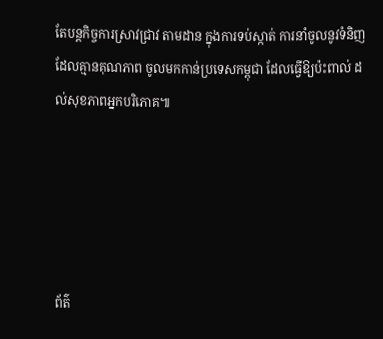តែបន្តកិច្ចការស្រាវជ្រាវ តាមដាន ក្នុងការទប់ស្កាត់ ការនាំចូលនូវទំនិញដែលគ្មានគុណភាព ចូលមកកាន់ប្រទេសកម្ពុជា ដែលធ្វើឱ្យប៉ះពាល់ ដល់សុខភាពអ្នកបរិភោគ៕





ព័ត៌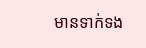មានទាក់ទង